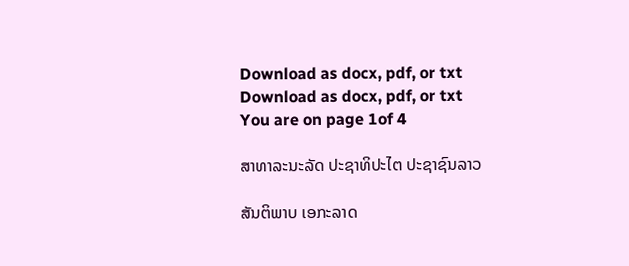Download as docx, pdf, or txt
Download as docx, pdf, or txt
You are on page 1of 4

ສາທາລະນະລັດ ປະຊາທິປະໄຕ ປະຊາຊົນລາວ

ສັນຕິພາບ ເອກະລາດ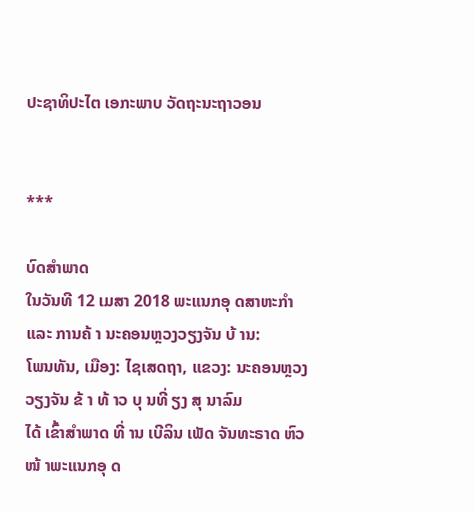ປະຊາທິປະໄຕ ເອກະພາບ ວັດຖະນະຖາວອນ


***

ບົດສໍາພາດ
ໃນວັນທີ 12 ເມສາ 2018 ພະແນກອຸ ດສາຫະກໍາ ແລະ ການຄ້ າ ນະຄອນຫຼວງວຽງຈັນ ບ້ ານ:
ໂພນທັນ, ເມືອງ: ໄຊເສດຖາ, ແຂວງ: ນະຄອນຫຼວງວຽງຈັນ ຂ້ າ ທ້ າວ ບຸ ນທີ່ ຽງ ສຸ ນາລົມ
ໄດ້ ເຂົ້າສໍາພາດ ທີ່ ານ ເບີລິນ ເພັດ ຈັນທະຣາດ ຫົວໜ້ າພະແນກອຸ ດ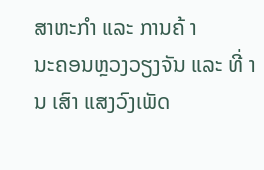ສາຫະກໍາ ແລະ ການຄ້ າ
ນະຄອນຫຼວງວຽງຈັນ ແລະ ທີ່ ານ ເສົາ ແສງວົງເພັດ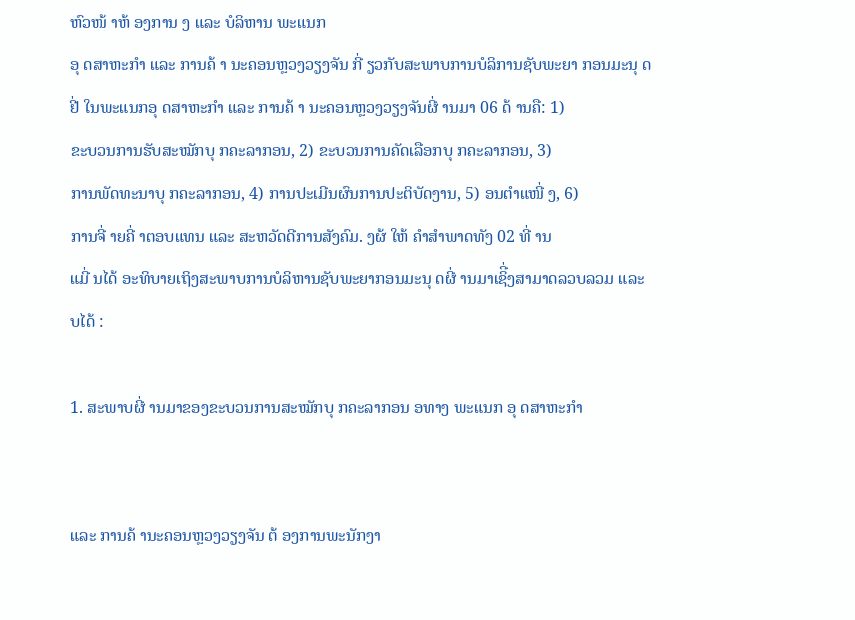ຫົວໜ້ າຫ້ ອງການ ງ ແລະ ບໍລິຫານ ພະແນກ
ອຸ ດສາຫະກໍາ ແລະ ການຄ້ າ ນະຄອນຫຼວງວຽງຈັນ ກີ່ ຽວກັບສະພາບການບໍລິການຊັບພະຍາ ກອນມະນຸ ດ
ຢີ່ ໃນພະແນກອຸ ດສາຫະກໍາ ແລະ ການຄ້ າ ນະຄອນຫຼວງວຽງຈັນຜີ່ ານມາ 06 ດ້ ານຄື: 1)
ຂະບວນການຮັບສະໝັກບຸ ກຄະລາກອນ, 2) ຂະບວນການຄັດເລືອກບຸ ກຄະລາກອນ, 3)
ການພັດທະນາບຸ ກຄະລາກອນ, 4) ການປະເມີນຜົນການປະຕິບັດງານ, 5) ອນຕໍາແໜີ່ ງ, 6)
ການຈີ່ າຍຄີ່ າຕອບແທນ ແລະ ສະຫວັດດີການສັງຄົມ. ງຜ້ ໃຫ້ ຄໍາສໍາພາດທັງ 02 ທີ່ ານ
ແມີ່ ນໄດ້ ອະທິບາຍເຖິງສະພາບການບໍລິຫານຊັບພະຍາກອນມະນຸ ດຜີ່ ານມາເຊິີ່ງສາມາດລວບລວມ ແລະ
ບໄດ້ :

1. ສະພາບຜີ່ ານມາຂອງຂະບວນການສະໝັກບຸ ກຄະລາກອນ ອທາງ ພະແນກ ອຸ ດສາຫະກໍາ


ແລະ ການຄ້ ານະຄອນຫຼວງວຽງຈັນ ຕ້ ອງການພະນັກງາ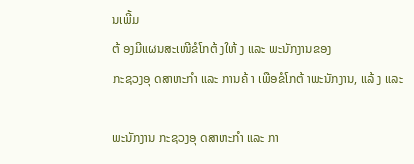ນເພີ້ມ
ຕ້ ອງມີແຜນສະເໜີຂໍໂກຕ້ ງໃຫ້ ງ ແລະ ພະນັກງານຂອງ
ກະຊວງອຸ ດສາຫະກໍາ ແລະ ການຄ້ າ ເພືອຂໍໂກຕ້ າພະນັກງານ, ແລ້ ງ ແລະ

ພະນັກງານ ກະຊວງອຸ ດສາຫະກໍາ ແລະ ກາ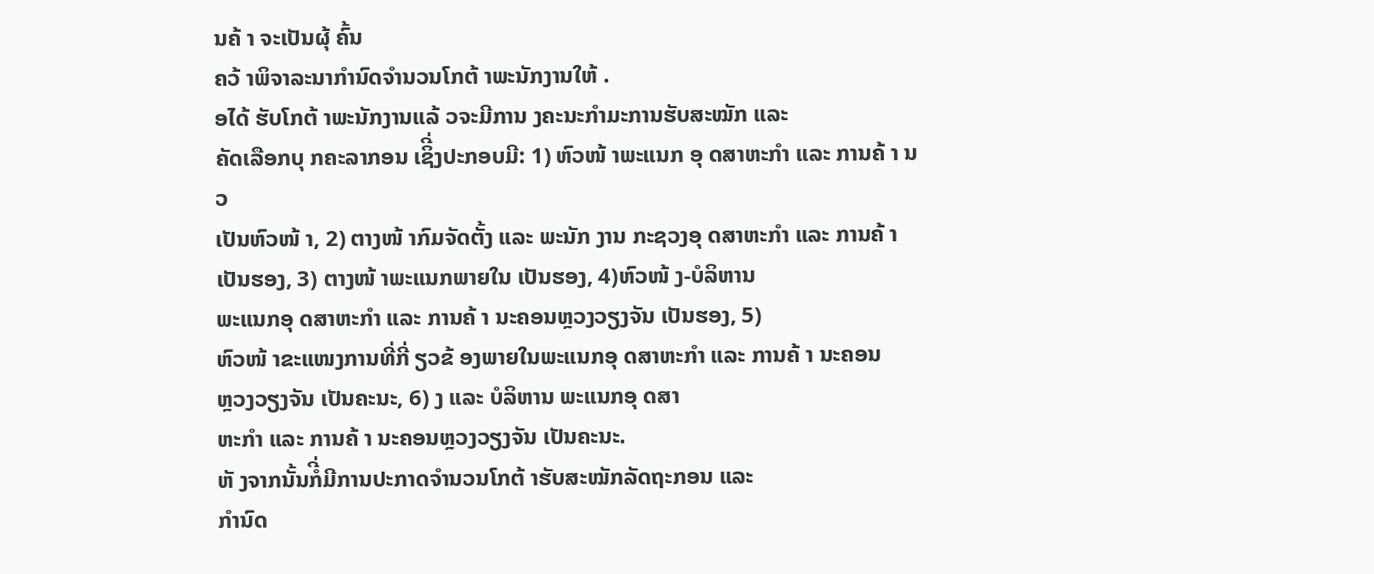ນຄ້ າ ຈະເປັນຜຸ້ ຄົ້ນ
ຄວ້ າພິຈາລະນາກໍານົດຈໍານວນໂກຕ້ າພະນັກງານໃຫ້ .
ອໄດ້ ຮັບໂກຕ້ າພະນັກງານແລ້ ວຈະມີການ ງຄະນະກໍາມະການຮັບສະໝັກ ແລະ
ຄັດເລືອກບຸ ກຄະລາກອນ ເຊິີ່ງປະກອບມີ: 1) ຫົວໜ້ າພະແນກ ອຸ ດສາຫະກໍາ ແລະ ການຄ້ າ ນວ
ເປັນຫົວໜ້ າ, 2) ຕາງໜ້ າກົມຈັດຕັ້ງ ແລະ ພະນັກ ງານ ກະຊວງອຸ ດສາຫະກໍາ ແລະ ການຄ້ າ
ເປັນຮອງ, 3) ຕາງໜ້ າພະແນກພາຍໃນ ເປັນຮອງ, 4)ຫົວໜ້ ງ-ບໍລິຫານ
ພະແນກອຸ ດສາຫະກໍາ ແລະ ການຄ້ າ ນະຄອນຫຼວງວຽງຈັນ ເປັນຮອງ, 5)
ຫົວໜ້ າຂະແໜງການທີ່ກີ່ ຽວຂ້ ອງພາຍໃນພະແນກອຸ ດສາຫະກໍາ ແລະ ການຄ້ າ ນະຄອນ
ຫຼວງວຽງຈັນ ເປັນຄະນະ, 6) ງ ແລະ ບໍລິຫານ ພະແນກອຸ ດສາ
ຫະກໍາ ແລະ ການຄ້ າ ນະຄອນຫຼວງວຽງຈັນ ເປັນຄະນະ.
ຫັ ງຈາກນັ້ນກໍີ່ມີການປະກາດຈໍານວນໂກຕ້ າຮັບສະໝັກລັດຖະກອນ ແລະ
ກໍານົດ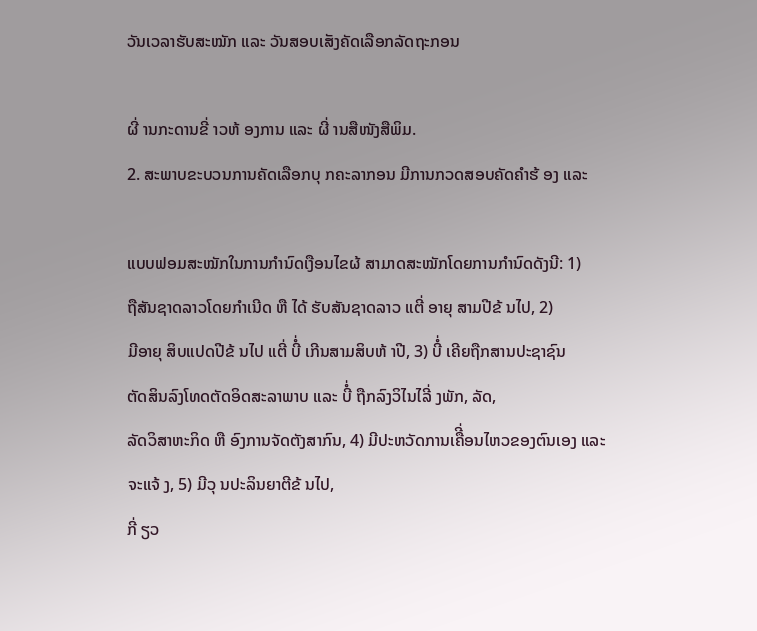ວັນເວລາຮັບສະໝັກ ແລະ ວັນສອບເສັງຄັດເລືອກລັດຖະກອນ

ຜີ່ ານກະດານຂີ່ າວຫ້ ອງການ ແລະ ຜີ່ ານສືໜັງສືພິມ.
2. ສະພາບຂະບວນການຄັດເລືອກບຸ ກຄະລາກອນ ມີການກວດສອບຄັດຄໍາຮ້ ອງ ແລະ

ແບບຟອມສະໝັກໃນການກໍານົດເງືອນໄຂຜ້ ສາມາດສະໝັກໂດຍການກໍານົດດັງນີ: 1)
ຖືສັນຊາດລາວໂດຍກໍາເນີດ ຫື ໄດ້ ຮັບສັນຊາດລາວ ແຕີ່ ອາຍຸ ສາມປີຂ້ ນໄປ, 2)
ມີອາຍຸ ສິບແປດປີຂ້ ນໄປ ແຕີ່ ບີ່ໍ ເກີນສາມສິບຫ້ າປີ, 3) ບີ່ໍ ເຄີຍຖືກສານປະຊາຊົນ
ຕັດສິນລົງໂທດຕັດອິດສະລາພາບ ແລະ ບີ່ໍ ຖືກລົງວິໄນໄລີ່ ງພັກ, ລັດ,
ລັດວິສາຫະກິດ ຫື ອົງການຈັດຕັງສາກົນ, 4) ມີປະຫວັດການເຄືີ່ອນໄຫວຂອງຕົນເອງ ແລະ
ຈະແຈ້ ງ, 5) ມີວຸ ນປະລິນຍາຕີຂ້ ນໄປ,
ກີ່ ຽວ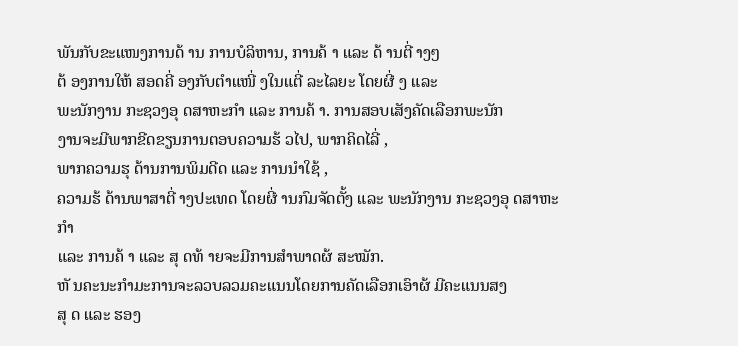ພັນກັບຂະແໜງການດ້ ານ ການບໍລິຫານ, ການຄ້ າ ແລະ ດ້ ານຕີ່ າງໆ
ຕ້ ອງການໃຫ້ ສອດຄີ່ ອງກັບຕໍາແໜີ່ ງໃນແຕີ່ ລະໄລຍະ ໂດຍຜີ່ ງ ແລະ
ພະນັກງານ ກະຊວງອຸ ດສາຫະກໍາ ແລະ ການຄ້ າ. ການສອບເສັງຄັດເລືອກພະນັກ
ງານຈະມີພາກຂີດຂຽນການຕອບຄວາມຮ້ ວໄປ, ພາກຄິດໄລີ່ ,
ພາກຄວາມຮຸ ດ້ານການພິມດີດ ແລະ ການນໍາໃຊ້ ,
ຄວາມຮ້ ດ້ານພາສາຕີ່ າງປະເທດ ໂດຍຜີ່ ານກົມຈັດຕັ້ງ ແລະ ພະນັກງານ ກະຊວງອຸ ດສາຫະກໍາ
ແລະ ການຄ້ າ ແລະ ສຸ ດທ້ າຍຈະມີການສໍາພາດຜ້ ສະໝັກ.
ຫັ ນຄະນະກໍາມະການຈະລວບລວມຄະແນນໂດຍການຄັດເລືອກເອົາຜ້ ມີຄະແນນສງ
ສຸ ດ ແລະ ຮອງ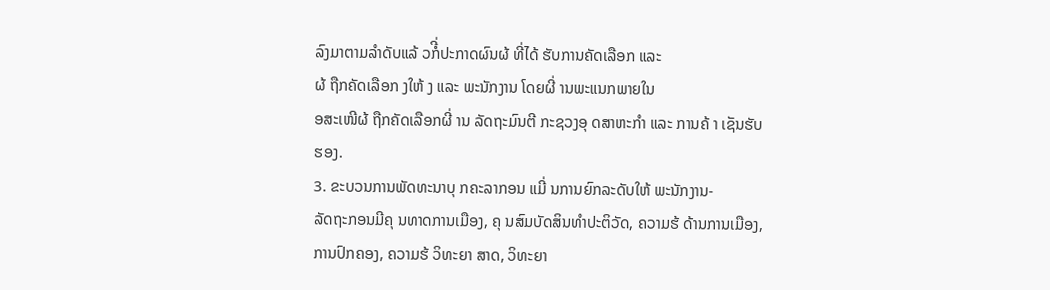ລົງມາຕາມລໍາດັບແລ້ ວກໍີ່ປະກາດຜົນຜ້ ທີ່ໄດ້ ຮັບການຄັດເລືອກ ແລະ
ຜ້ ຖືກຄັດເລືອກ ງໃຫ້ ງ ແລະ ພະນັກງານ ໂດຍຜີ່ ານພະແນກພາຍໃນ
ອສະເໜີຜ້ ຖືກຄັດເລືອກຜີ່ ານ ລັດຖະມົນຕີ ກະຊວງອຸ ດສາຫະກໍາ ແລະ ການຄ້ າ ເຊັນຮັບ
ຮອງ.
3. ຂະບວນການພັດທະນາບຸ ກຄະລາກອນ ແມີ່ ນການຍົກລະດັບໃຫ້ ພະນັກງານ-
ລັດຖະກອນມີຄຸ ນທາດການເມືອງ, ຄຸ ນສົມບັດສິນທໍາປະຕິວັດ, ຄວາມຮ້ ດ້ານການເມືອງ,
ການປົກຄອງ, ຄວາມຮ້ ວິທະຍາ ສາດ, ວິທະຍາ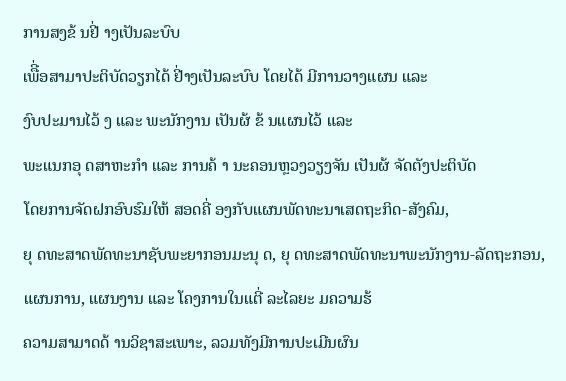ການສງຂ້ ນຢີ່ າງເປັນລະບົບ
ເພືີ່ອສາມາປະຕິບັດວຽກໄດ້ ຢີ່າງເປັນລະບົບ ໂດຍໄດ້ ມີການວາງແຜນ ແລະ
ງົບປະມານໄວ້ ງ ແລະ ພະນັກງານ ເປັນຜ້ ຂ້ ນແຜນໄວ້ ແລະ
ພະແນກອຸ ດສາຫະກໍາ ແລະ ການຄ້ າ ນະຄອນຫຼວງວຽງຈັນ ເປັນຜ້ ຈັດຕັງປະຕິບັດ
ໂດຍການຈັດຝກອົບຮົມໃຫ້ ສອດຄີ່ ອງກັບແຜນພັດທະນາເສດຖະກິດ-ສັງຄົມ,
ຍຸ ດທະສາດພັດທະນາຊັບພະຍາກອນມະນຸ ດ, ຍຸ ດທະສາດພັດທະນາພະນັກງານ-ລັດຖະກອນ,
ແຜນການ, ແຜນງານ ແລະ ໂຄງການໃນແຕີ່ ລະໄລຍະ ມຄວາມຮ້
ຄວາມສາມາດດ້ ານວິຊາສະເພາະ, ລວມທັງມີການປະເມີນຜົນ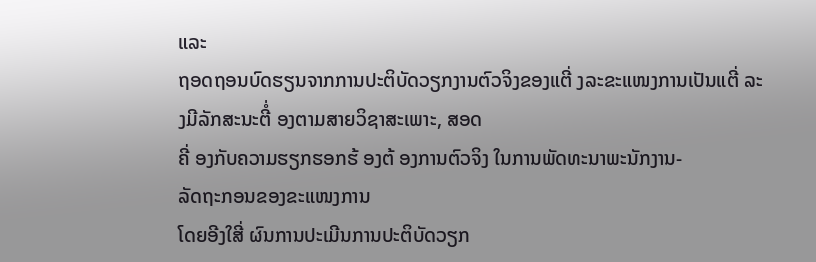ແລະ
ຖອດຖອນບົດຮຽນຈາກການປະຕິບັດວຽກງານຕົວຈິງຂອງແຕີ່ ງລະຂະແໜງການເປັນແຕີ່ ລະ
ງມີລັກສະນະຕີ່ໍ ອງຕາມສາຍວິຊາສະເພາະ, ສອດ
ຄີ່ ອງກັບຄວາມຮຽກຮອກຮ້ ອງຕ້ ອງການຕົວຈິງ ໃນການພັດທະນາພະນັກງານ-
ລັດຖະກອນຂອງຂະແໜງການ
ໂດຍອີງໃສີ່ ຜົນການປະເມີນການປະຕິບັດວຽກ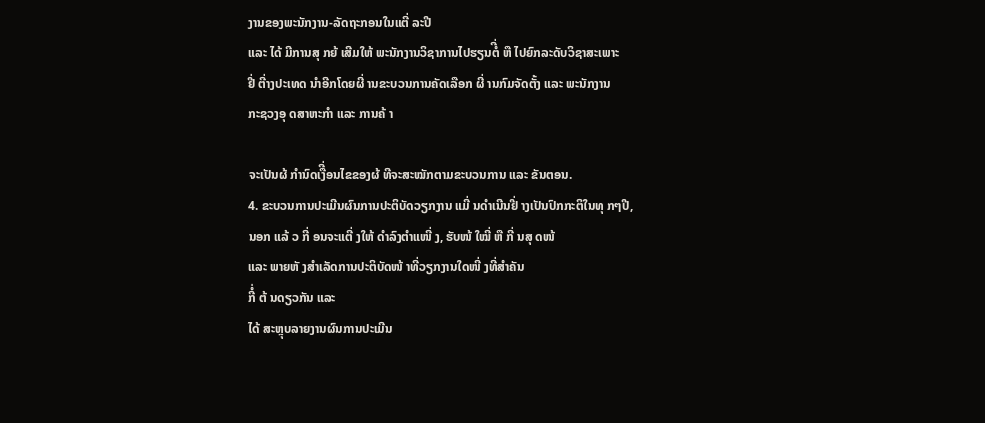ງານຂອງພະນັກງານ-ລັດຖະກອນໃນແຕີ່ ລະປີ
ແລະ ໄດ້ ມີການສຸ ກຍ້ ເສີມໃຫ້ ພະນັກງານວິຊາການໄປຮຽນຕໍີ່ ຫື ໄປຍົກລະດັບວິຊາສະເພາະ
ຢີ່ ຕີ່າງປະເທດ ນໍາອີກໂດຍຜີ່ ານຂະບວນການຄັດເລືອກ ຜີ່ ານກົມຈັດຕັ້ງ ແລະ ພະນັກງານ
ກະຊວງອຸ ດສາຫະກໍາ ແລະ ການຄ້ າ

ຈະເປັນຜ້ ກໍານົດເງືີ່ອນໄຂຂອງຜ້ ທີຈະສະໝັກຕາມຂະບວນການ ແລະ ຂັນຕອນ.
4. ຂະບວນການປະເມີນຜົນການປະຕິບັດວຽກງານ ແມີ່ ນດໍາເນີນຢີ່ າງເປັນປົກກະຕິໃນທຸ ກໆປີ,
ນອກ ແລ້ ວ ກີ່ ອນຈະແຕີ່ ງໃຫ້ ດໍາລົງຕໍາແໜີ່ ງ, ຮັບໜ້ ໃໝີ່ ຫື ກີ່ ນສຸ ດໜ້
ແລະ ພາຍຫັ ງສໍາເລັດການປະຕິບັດໜ້ າທີ່ວຽກງານໃດໜີ່ ງທີ່ສໍາຄັນ
ກີ່ໍ ຕ້ ນດຽວກັນ ແລະ
ໄດ້ ສະຫຼຸບລາຍງານຜົນການປະເມີນ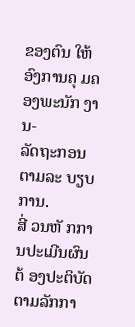ຂອງຕົນ ໃຫ້ ອົງການຄຸ ມຄອງພະນັກ ງານ-
ລັດຖະກອນຕາມລະ ບຽບການ.
ສີ່ ວນຫັ ກການປະເມີນຜົນຕ້ ອງປະຕິບັດຕາມລັກກາ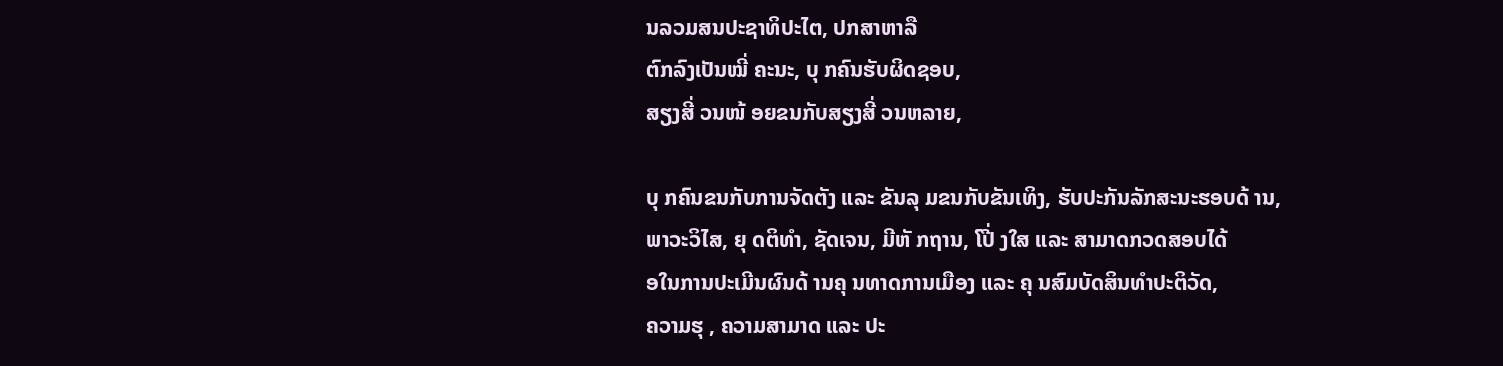ນລວມສນປະຊາທິປະໄຕ, ປກສາຫາລື
ຕົກລົງເປັນໝີ່ ຄະນະ, ບຸ ກຄົນຮັບຜິດຊອບ,
ສຽງສີ່ ວນໜ້ ອຍຂນກັບສຽງສີ່ ວນຫລາຍ,

ບຸ ກຄົນຂນກັບການຈັດຕັງ ແລະ ຂັນລຸ ມຂນກັບຂັນເທິງ, ຮັບປະກັນລັກສະນະຮອບດ້ ານ,
ພາວະວິໄສ, ຍຸ ດຕິທໍາ, ຊັດເຈນ, ມີຫັ ກຖານ, ໂປີ່ ງໃສ ແລະ ສາມາດກວດສອບໄດ້
ອໃນການປະເມີນຜົນດ້ ານຄຸ ນທາດການເມືອງ ແລະ ຄຸ ນສົມບັດສິນທໍາປະຕິວັດ,
ຄວາມຮຸ , ຄວາມສາມາດ ແລະ ປະ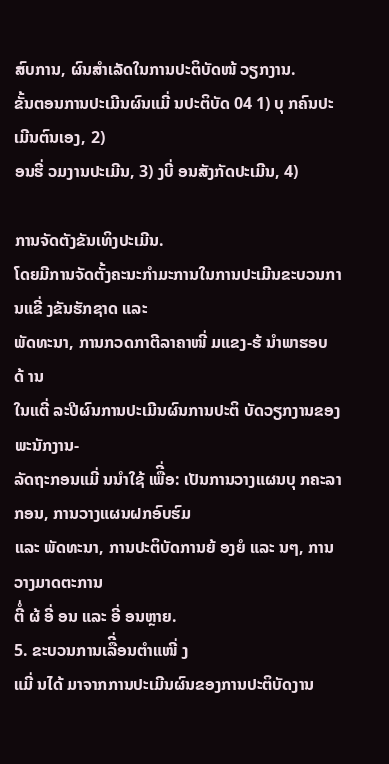ສົບການ, ຜົນສໍາເລັດໃນການປະຕິບັດໜ້ ວຽກງານ.
ຂັ້ນຕອນການປະເມີນຜົນແມີ່ ນປະຕິບັດ 04 1) ບຸ ກຄົນປະເມີນຕົນເອງ, 2)
ອນຮີ່ ວມງານປະເມີນ, 3) ງບີ່ ອນສັງກັດປະເມີນ, 4)

ການຈັດຕັງຂັນເທິງປະເມີນ.
ໂດຍມີການຈັດຕັ້ງຄະນະກໍາມະການໃນການປະເມີນຂະບວນການແຂີ່ ງຂັນຮັກຊາດ ແລະ
ພັດທະນາ, ການກວດກາຕີລາຄາໜີ່ ມແຂງ-ຮ້ ນໍາພາຮອບດ້ ານ
ໃນແຕີ່ ລະປີຜົນການປະເມີນຜົນການປະຕິ ບັດວຽກງານຂອງພະນັກງານ-
ລັດຖະກອນແມີ່ ນນໍາໃຊ້ ເພືີ່ອ: ເປັນການວາງແຜນບຸ ກຄະລາກອນ, ການວາງແຜນຝກອົບຮົມ
ແລະ ພັດທະນາ, ການປະຕິບັດການຍ້ ອງຍໍ ແລະ ນໆ, ການວາງມາດຕະການ
ຕີ່ໍ ຜ້ ອີ່ ອນ ແລະ ອີ່ ອນຫຼາຍ.
5. ຂະບວນການເລືີ່ອນຕໍາແໜີ່ ງ
ແມີ່ ນໄດ້ ມາຈາກການປະເມີນຜົນຂອງການປະຕິບັດງານ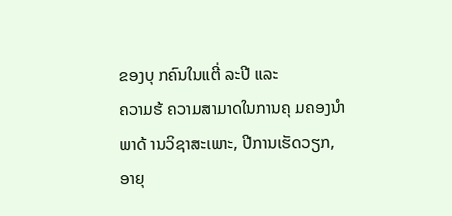ຂອງບຸ ກຄົນໃນແຕີ່ ລະປີ ແລະ
ຄວາມຮ້ ຄວາມສາມາດໃນການຄຸ ມຄອງນໍາພາດ້ ານວິຊາສະເພາະ, ປີການເຮັດວຽກ,
ອາຍຸ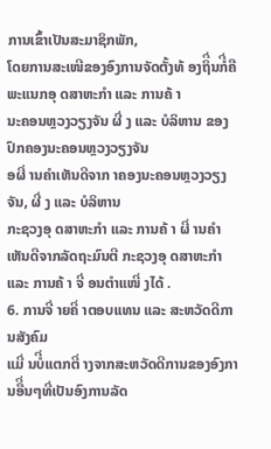ການເຂົ້າເປັນສະມາຊິກພັກ,
ໂດຍການສະເໜີຂອງອົງການຈັດຕັ້ງທ້ ອງຖິີ່ນກໍີ່ຄືພະແນກອຸ ດສາຫະກໍາ ແລະ ການຄ້ າ
ນະຄອນຫຼວງວຽງຈັນ ຜີ່ ງ ແລະ ບໍລິຫານ ຂອງປົກຄອງນະຄອນຫຼວງວຽງຈັນ
ອຜີ່ ານຄໍາເຫັນດີຈາກ າຄອງນະຄອນຫຼວງວຽງຈັນ, ຜີ່ ງ ແລະ ບໍລິຫານ
ກະຊວງອຸ ດສາຫະກໍາ ແລະ ການຄ້ າ ຜີ່ ານຄໍາເຫັນດີຈາກລັດຖະມົນຕີ ກະຊວງອຸ ດສາຫະກໍາ
ແລະ ການຄ້ າ ຈີ່ ອນຕໍາແໜີ່ ງໄດ້ .
6. ການຈີ່ າຍຄີ່ າຕອບແທນ ແລະ ສະຫວັດດີການສັງຄົມ
ແມີ່ ນບໍີ່ແຕກຕີ່ າງຈາກສະຫວັດດີການຂອງອົງການອືີ່ນໆທີ່ເປັນອົງການລັດ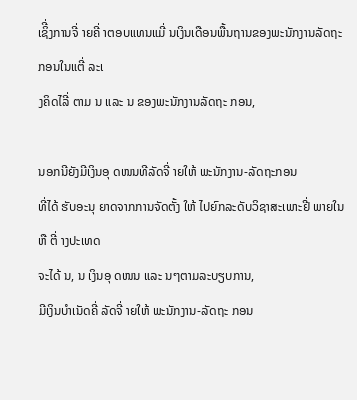ເຊິີ່ງການຈີ່ າຍຄີ່ າຕອບແທນແມີ່ ນເງິນເດືອນພື້ນຖານຂອງພະນັກງານລັດຖະກອນໃນແຕີ່ ລະເ
ງຄິດໄລີ່ ຕາມ ນ ແລະ ນ ຂອງພະນັກງານລັດຖະ ກອນ,

ນອກນີຍັງມີເງິນອຸ ດໜນທີລັດຈີ່ າຍໃຫ້ ພະນັກງານ-ລັດຖະກອນ
ທີ່ໄດ້ ຮັບອະນຸ ຍາດຈາກການຈັດຕັ້ງ ໃຫ້ ໄປຍົກລະດັບວິຊາສະເພາະຢີ່ ພາຍໃນ ຫື ຕີ່ າງປະເທດ
ຈະໄດ້ ນ, ນ ເງິນອຸ ດໜນ ແລະ ນໆຕາມລະບຽບການ,
ມີເງິນບໍາເນັດຄີ່ ລັດຈີ່ າຍໃຫ້ ພະນັກງານ-ລັດຖະ ກອນ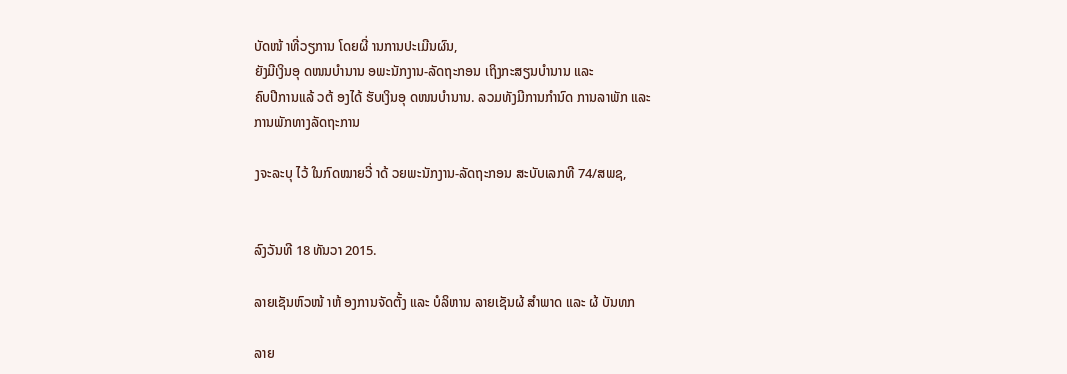ບັດໜ້ າທີ່ວຽການ ໂດຍຜີ່ ານການປະເມີນຜົນ,
ຍັງມີເງິນອຸ ດໜນບໍານານ ອພະນັກງານ-ລັດຖະກອນ ເຖິງກະສຽນບໍານານ ແລະ
ຄົບປີການແລ້ ວຕ້ ອງໄດ້ ຮັບເງິນອຸ ດໜນບໍານານ. ລວມທັງມີການກໍານົດ ການລາພັກ ແລະ
ການພັກທາງລັດຖະການ

ງຈະລະບຸ ໄວ້ ໃນກົດໝາຍວີ່ າດ້ ວຍພະນັກງານ-ລັດຖະກອນ ສະບັບເລກທີ 74/ສພຊ,


ລົງວັນທີ 18 ທັນວາ 2015.

ລາຍເຊັນຫົວໜ້ າຫ້ ອງການຈັດຕັ້ງ ແລະ ບໍລິຫານ ລາຍເຊັນຜ້ ສໍາພາດ ແລະ ຜ້ ບັນທກ

ລາຍ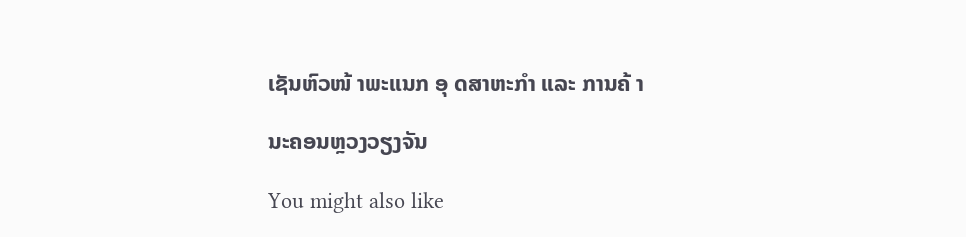ເຊັນຫົວໜ້ າພະແນກ ອຸ ດສາຫະກໍາ ແລະ ການຄ້ າ

ນະຄອນຫຼວງວຽງຈັນ

You might also like